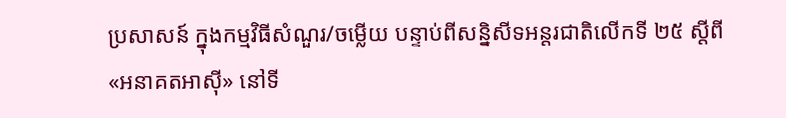ប្រសាសន៍ ក្នុងកម្មវិធីសំណួរ/ចម្លើយ បន្ទាប់ពីសន្និសីទអន្តរជាតិលើកទី ២៥ ស្តីពី «អនាគតអាស៊ី» នៅទី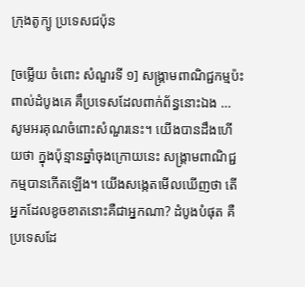ក្រុងតូក្យូ ប្រទេសជប៉ុន

[ចម្លើយ ចំពោះ សំណួរទី ១] សង្គ្រាមពាណិជ្ជកម្មប៉ះពាល់ដំបូងគេ គឹប្រទេសដែលពាក់ព័ន្ធនោះឯង … សូមអរគុណចំពោះសំណួរនេះ។ យើងបានដឹងហើយថា ក្នុងប៉ុន្មានឆ្នាំចុងក្រោយនេះ សង្គ្រាមពាណិជ្ជកម្មបានកើតឡើង។ យើងសង្កេតមើលឃើញថា តើអ្នកដែលខូចខាតនោះគឺជាអ្នកណា? ដំបូងបំផុត គឺប្រទេសដែ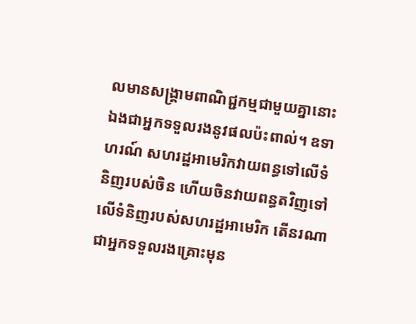លមានសង្គ្រាមពាណិជ្ជកម្មជាមួយគ្នានោះឯងជាអ្នកទទួលរងនូវផលប៉ះពាល់។ ឧទាហរណ៍ សហរដ្ឋអាមេរិកវាយពន្ធទៅលើទំនិញរបស់ចិន ហើយចិនវាយពន្ធតវិញទៅលើទំនិញរបស់សហរដ្ឋអាមេរិក តើនរណាជាអ្នកទទួលរងគ្រោះមុន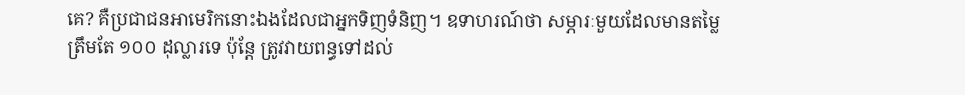គេ? គឺប្រជាជនអាមេរិកនោះឯងដែលជាអ្នកទិញទំនិញ។ ឧទាហរណ៍ថា សម្ភារៈមួយដែលមានតម្លៃត្រឹមតែ ១០០ ដុល្លារទេ ប៉ុន្តែ ត្រូវវាយពន្ធទៅដល់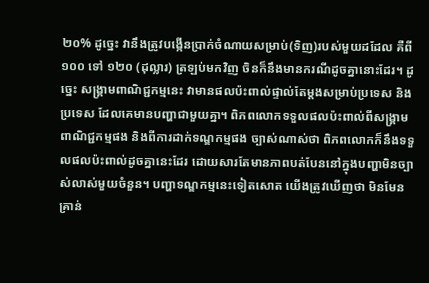២០% ដូច្នេះ វានឹងត្រូវបង្កើនប្រាក់ចំណាយសម្រាប់(ទិញ)របស់មួយដដែល គឺពី ១០០ ទៅ ១២០ (ដុល្លារ) ត្រឡប់មកវិញ ចិនក៏នឹងមានករណីដូចគ្នានោះដែរ។ ដូច្នេះ សង្គ្រាមពាណិជ្ជកម្មនេះ វាមានផលប៉ះពាល់ផ្ទាល់តែម្តងសម្រាប់ប្រទេស និងប្រទេស ដែលគេមានបញ្ហាជាមួយគ្នា។ ពិភពលោកទទួលផលប៉ះពាល់ពីសង្គ្រាមពាណិជ្ជកម្មផង និងពីការដាក់ទណ្ឌកម្មផង ច្បាស់ណាស់ថា ពិភពលោកក៏នឹងទទួលផលប៉ះពាល់ដូចគ្នានេះដែរ ដោយសារតែមានភាពបត់បែននៅក្នុងបញ្ហាមិនច្បាស់លាស់មួយចំនួន។ បញ្ហាទណ្ឌកម្មនេះទៀតសោត យើងត្រូវឃើញថា មិនមែនគ្រាន់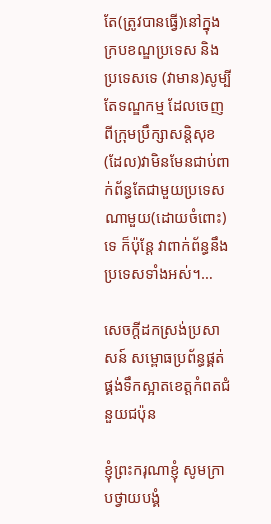តែ(ត្រូវបានធ្វើ)នៅក្នុងក្របខណ្ឌប្រទេស និងប្រទេសទេ (វាមាន)សូម្បីតែទណ្ឌកម្ម ដែលចេញពីក្រុមប្រឹក្សាសន្តិសុខ (ដែល)វាមិនមែនជាប់ពាក់ព័ន្ធតែជាមួយប្រទេសណាមួយ(ដោយចំពោះ)ទេ ក៏ប៉ុន្តែ វាពាក់ព័ន្ធនឹងប្រទេសទាំងអស់។…

សេចក្តីដកស្រង់ប្រសាសន៍ សម្ពោធប្រព័ន្ធផ្គត់ផ្គង់ទឹកស្អាតខេត្តកំពតជំនួយជប៉ុន

ខ្ញុំព្រះករុណាខ្ញុំ សូមក្រាបថ្វាយបង្គំ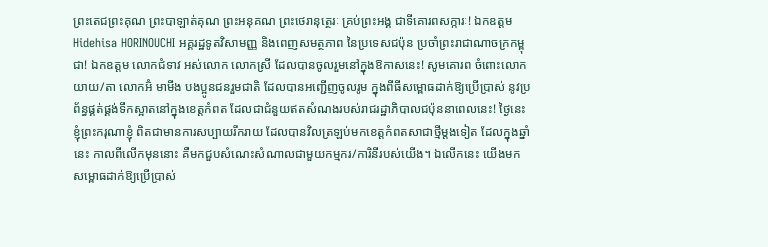ព្រះតេជព្រះគុណ ព្រះបាឡាត់គុណ ព្រះអនុគណ ព្រះថេរានុត្ថេរៈ គ្រប់ព្រះអង្គ ជាទីគោរពសក្ការៈ! ឯកឧត្តម Hidehisa HORINOUCHI អគ្គរដ្ឋទូតវិសាមញ្ញ និងពេញសមត្ថភាព នៃប្រទេសជប៉ុន ប្រចាំព្រះរាជាណាចក្រកម្ពុជា! ឯកឧត្តម លោកជំទាវ អស់លោក លោកស្រី ដែលបានចូលរួមនៅក្នុងឱកាសនេះ! សូមគោរព ចំពោះលោកយាយ/តា លោកអ៊ំ មាមីង បងប្អូនជនរួមជាតិ ដែលបានអញ្ជើញចូលរូម ក្នុងពីធីសម្ពោធដាក់ឱ្យប្រើប្រាស់ នូវប្រព័ន្ធផ្គត់ផ្គង់ទឹកស្អាតនៅក្នុងខេត្តកំពត ដែលជាជំនួយឥតសំណងរបស់រាជរដ្ឋាភិបាលជប៉ុននាពេលនេះ! ថ្ងៃនេះ ខ្ញុំព្រះករុណាខ្ញុំ ពិតជាមានការសប្បាយរីករាយ ដែលបានវិលត្រឡប់មកខេត្តកំពតសាជាថ្មីម្តងទៀត ដែលក្នុងឆ្នាំនេះ កាលពីលើកមុននោះ គឺមកជួបសំណេះសំណាលជាមួយកម្មករ/ការិនីរបស់យើង។ ឯលើកនេះ យើងមកសម្ពោធដាក់ឱ្យប្រើប្រាស់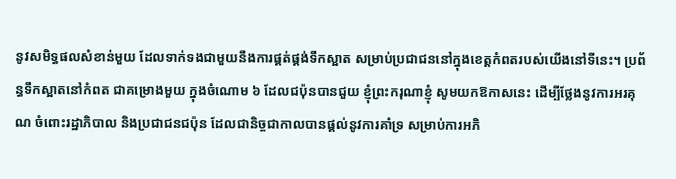នូវសមិទ្ធផលសំខាន់មួយ ដែលទាក់ទងជាមួយនឹងការផ្គត់ផ្គង់ទឹកស្អាត សម្រាប់ប្រជាជននៅក្នុងខេត្តកំពតរបស់យើងនៅទីនេះ។ ប្រព័ន្ធទឹកស្អាតនៅកំពត ជាគម្រោងមួយ ក្នុងចំណោម ៦ ដែលជប៉ុនបានជួយ ខ្ញុំព្រះករុណាខ្ញុំ សូមយកឱកាសនេះ ដើម្បីថ្លែងនូវការអរគុណ ចំពោះរដ្ឋាភិបាល និងប្រជាជនជប៉ុន ដែលជានិច្ចជាកាលបានផ្តល់នូវការគាំទ្រ សម្រាប់ការអភិ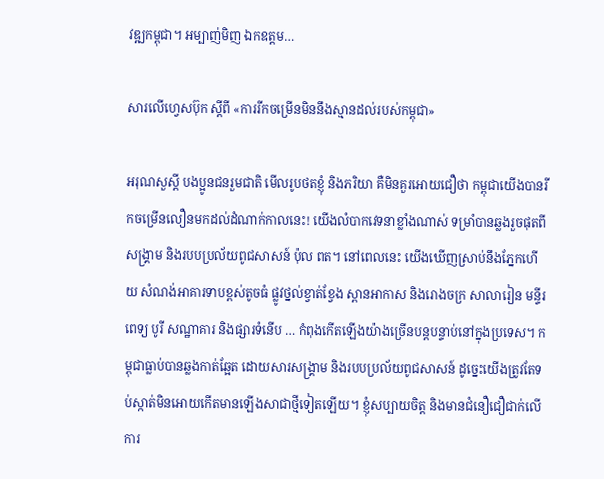វឌ្ឍកម្ពុជា។ អម្បាញ់មិញ ឯកឧត្តម…

សារលើហ្វេសប៊ុក ស្តីពី «ការរីកចម្រើនមិននឹងស្មានដល់របស់កម្ពុជា»

អរុណសួស្តី បងប្អូនជនរួមជាតិ មើលរូបថតខ្ញុំ និងភរិយា គឺមិនគួរអោយជឿថា កម្ពុជាយើងបានរីកចម្រើនលឿនមកដល់ដំណាក់កាលនេះ! យើងលំបាកវេទនាខ្លាំងណាស់ ទម្រាំបានឆ្លងរួចផុតពីសង្រ្គាម និងរបបប្រល័យពូជសាសន៍ ប៉ុល ពត។ នៅពេលនេះ យើងឃើញស្រាប់នឹងភ្នែកហើយ សំណង់អាគារទាបខ្ពស់តូចធំ ផ្លូវថ្នល់ខ្វាត់ខ្វែង ស្ពានអាកាស និងរោងចក្រ សាលារៀន មន្ទីរពេទ្យ បូរី សណ្ឋាគារ និងផ្សារទំនើប … កំពុងកើតឡើងយ៉ាងច្រើនបន្តបន្ទាប់នៅក្នុងប្រទេស។ កម្ពុជាធ្លាប់បានឆ្លងកាត់ឆ្អែត ដោយសារសង្រ្គាម និងរបបប្រល័យពូជសាសន៍ ដូច្នេះយើងត្រូវតែទប់ស្កាត់មិនអោយកើតមានឡើងសាជាថ្មីទៀតឡើយ។ ខ្ញុំសប្បាយចិត្ត និងមានជំនឿជឿជាក់លើការ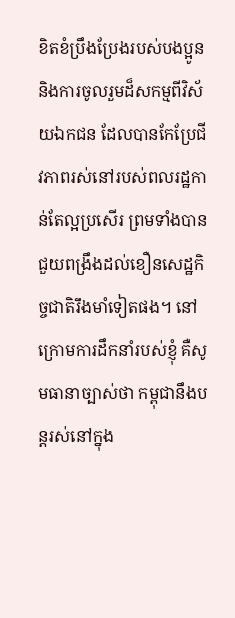ខិតខំប្រឹងប្រែងរបស់បងប្អូន និងការចូលរួមដ៏សកម្មពីវិស័យឯកជន ដែលបានកែប្រែជីវភាពរស់នៅរបស់ពលរដ្ឋកាន់តែល្អប្រសើរ ព្រមទាំងបានជួយពង្រឹងដល់ខឿនសេដ្ឋកិច្ចជាតិរឹងមាំទៀតផង។ នៅក្រោមការដឹកនាំរបស់ខ្ញុំ គឺសូមធានាច្បាស់ថា កម្ពុជានឹងបន្តរស់នៅក្នុង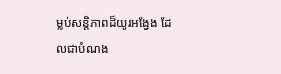ម្លប់សន្តិភាពដ៏យូរអង្វែង ដែលជាបំណង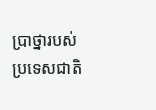ប្រាថ្នារបស់ប្រទេសជាតិ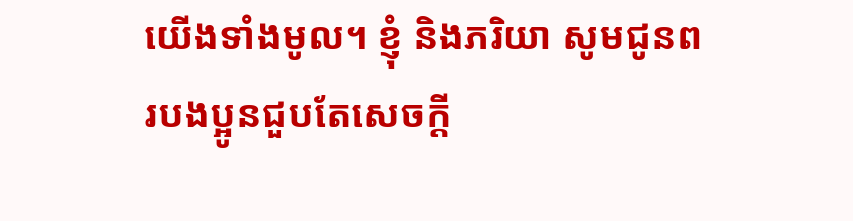យើងទាំងមូល។ ខ្ញុំ និងភរិយា សូមជូនពរបងប្អូនជួបតែសេចក្តី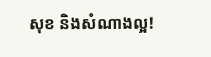សុខ និងសំណាងល្អ!